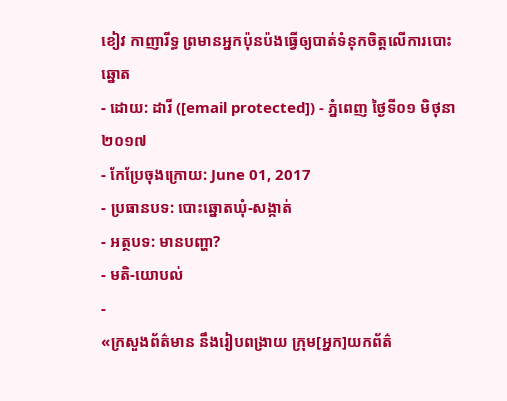ខៀវ កាញារីទ្ធ ព្រមានអ្នកប៉ុនប៉ងធ្វើឲ្យបាត់ទំនុកចិត្តលើការបោះឆ្នោត
- ដោយ: ដារី ([email protected]) - ភ្នំពេញ ថ្ងៃទី០១ មិថុនា ២០១៧
- កែប្រែចុងក្រោយ: June 01, 2017
- ប្រធានបទ: បោះឆ្នោតឃុំ-សង្កាត់
- អត្ថបទ: មានបញ្ហា?
- មតិ-យោបល់
-
«ក្រសួងព័ត៌មាន នឹងរៀបពង្រាយ ក្រុម[អ្នក]យកព័ត៌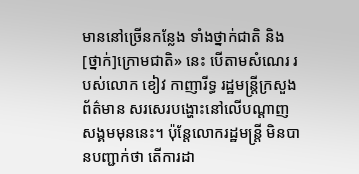មាននៅច្រើនកន្លែង ទាំងថ្នាក់ជាតិ និង[ថ្នាក់]ក្រោមជាតិ» នេះ បើតាមសំណេរ របស់លោក ខៀវ កាញារីទ្ធ រដ្ឋមន្ត្រីក្រសួងព័ត៌មាន សរសេរបង្ហោះនៅលើបណ្ដាញសង្គមមុននេះ។ ប៉ុន្តែលោករដ្ឋមន្ត្រី មិនបានបញ្ជាក់ថា តើការដា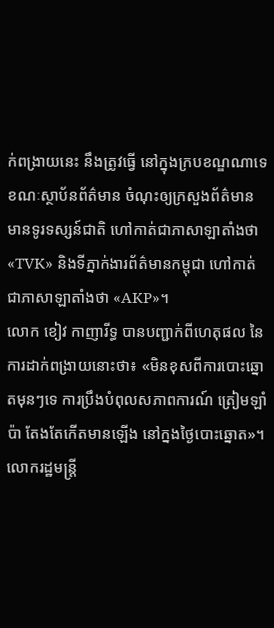ក់ពង្រាយនេះ នឹងត្រូវធ្វើ នៅក្នុងក្របខណ្ឌណាទេ ខណៈស្ថាប័នព័ត៌មាន ចំណុះឲ្យក្រសួងព័ត៌មាន មានទូរទស្សន៍ជាតិ ហៅកាត់ជាភាសាឡាតាំងថា «TVK» និងទីភ្នាក់ងារព័ត៌មានកម្ពុជា ហៅកាត់ជាភាសាឡាតាំងថា «AKP»។
លោក ខៀវ កាញារីទ្ធ បានបញ្ជាក់ពីហេតុផល នៃការដាក់ពង្រាយនោះថា៖ «មិនខុសពីការបោះឆ្នោតមុនៗទេ ការប្រឹងបំពុលសភាពការណ៍ ត្រៀមឡាំប៉ា តែងតែកើតមានឡើង នៅក្នងថ្ងៃបោះឆ្នោត»។
លោករដ្ឋមន្ត្រី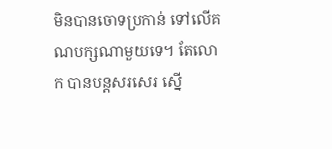មិនបានចោទប្រកាន់ ទៅលើគណបក្សណាមួយទេ។ តែលោក បានបន្តសរសេរ ស្នើ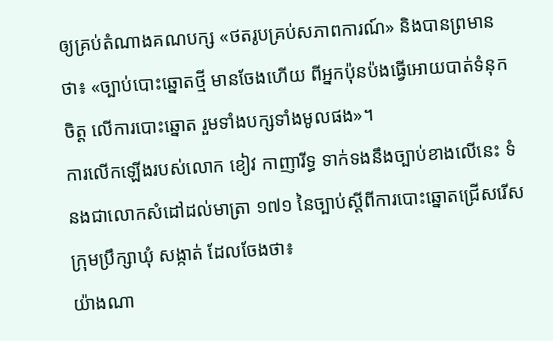ឲ្យគ្រប់តំណាងគណបក្ស «ថតរូបគ្រប់សភាពការណ៍» និងបានព្រមានថា៖ «ច្បាប់បោះឆ្នោតថ្មី មានចែងហើយ ពីអ្នកប៉ុនប៉ងធ្វើអោយបាត់ទំនុកចិត្ត លើការបោះឆ្នោត រួមទាំងបក្សទាំងមូលផង»។
ការលើកឡើងរបស់លោក ខៀវ កាញារីទ្ធ ទាក់ទងនឹងច្បាប់ខាងលើនេះ ទំនងជាលោកសំដៅដល់មាត្រា ១៧១ នៃច្បាប់ស្តីពីការបោះឆ្នោតជ្រើសរើសក្រុមប្រឹក្សាឃុំ សង្កាត់ ដែលចែងថា៖
យ៉ាងណា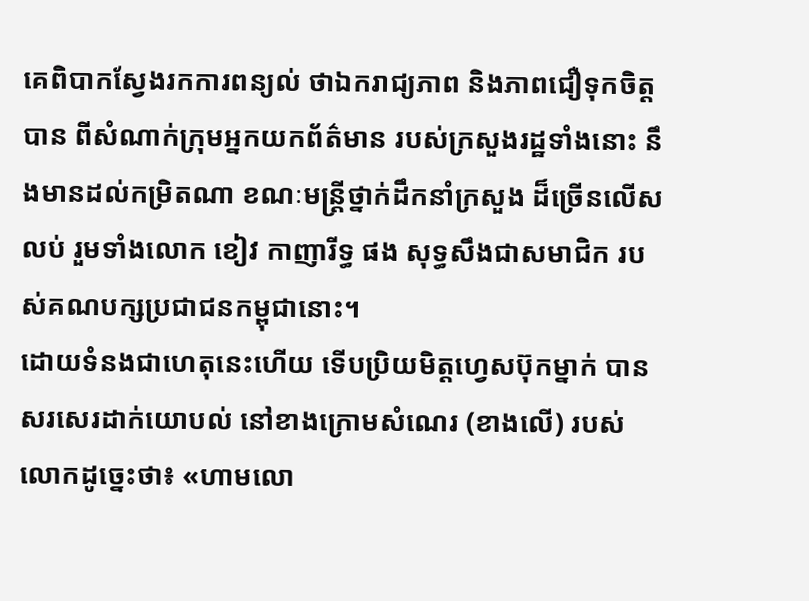គេពិបាកស្វែងរកការពន្យល់ ថាឯករាជ្យភាព និងភាពជឿទុកចិត្តបាន ពីសំណាក់ក្រុមអ្នកយកព័ត៌មាន របស់ក្រសួងរដ្ឋទាំងនោះ នឹងមានដល់កម្រិតណា ខណៈមន្ត្រីថ្នាក់ដឹកនាំក្រសួង ដ៏ច្រើនលើសលប់ រួមទាំងលោក ខៀវ កាញារីទ្ធ ផង សុទ្ធសឹងជាសមាជិក របស់គណបក្សប្រជាជនកម្ពុជានោះ។
ដោយទំនងជាហេតុនេះហើយ ទើបប្រិយមិត្តហ្វេសប៊ុកម្នាក់ បានសរសេរដាក់យោបល់ នៅខាងក្រោមសំណេរ (ខាងលើ) របស់លោកដូច្នេះថា៖ «ហាមលោ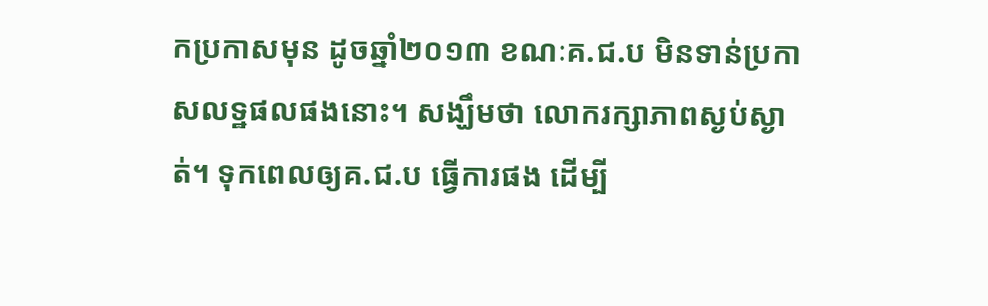កប្រកាសមុន ដូចឆ្នាំ២០១៣ ខណៈគ.ជ.ប មិនទាន់ប្រកាសលទ្ឋផលផងនោះ។ សង្ឃឹមថា លោករក្សាភាពស្ងប់ស្ងាត់។ ទុកពេលឲ្យគ.ជ.ប ធ្វើការផង ដើម្បី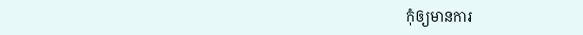កុំឲ្យមានការ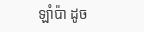ឡាំប៉ា ដូច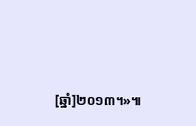[ឆ្នាំ]២០១៣។»៕